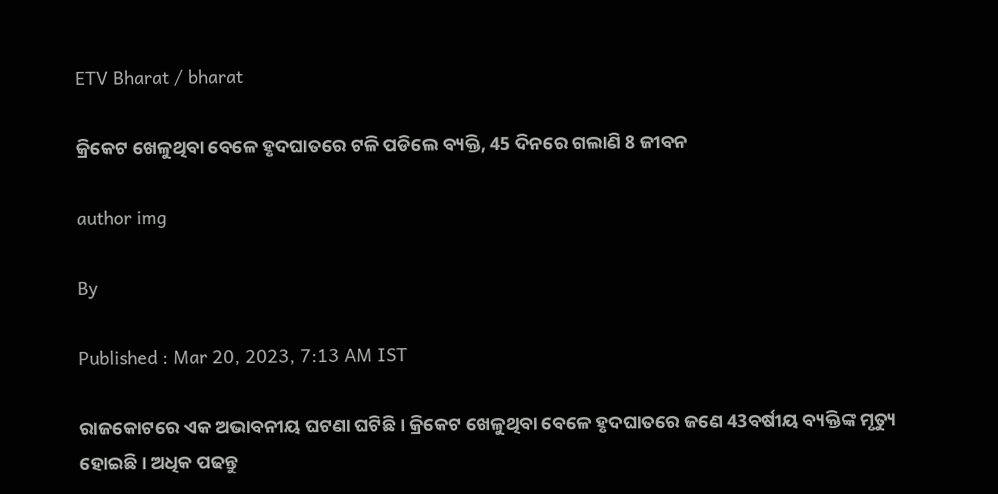ETV Bharat / bharat

କ୍ରିକେଟ ଖେଳୁଥିବା ବେଳେ ହୃଦଘାତରେ ଟଳି ପଡିଲେ ବ୍ୟକ୍ତି, 45 ଦିନରେ ଗଲାଣି 8 ଜୀବନ

author img

By

Published : Mar 20, 2023, 7:13 AM IST

ରାଜକୋଟରେ ଏକ ଅଭାବନୀୟ ଘଟଣା ଘଟିଛି । କ୍ରିକେଟ ଖେଳୁଥିବା ବେଳେ ହୃଦଘାତରେ ଜଣେ 43ବର୍ଷୀୟ ବ୍ୟକ୍ତିଙ୍କ ମୃତ୍ୟୁ ହୋଇଛି । ଅଧିକ ପଢନ୍ତୁ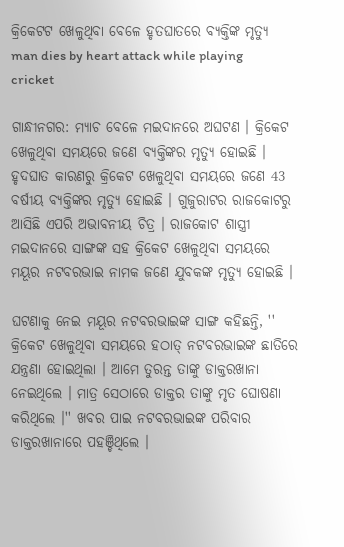କ୍ରିକେଟଟ ଖେଳୁଥିବା ବେଳେ ହୃତଘାତରେ ବ୍ୟକ୍ତିଙ୍କ ମୃତ୍ଯୁ
man dies by heart attack while playing cricket

ଗାନ୍ଧୀନଗର: ମ୍ୟାଚ ବେଳେ ମଇଦାନରେ ଅଘଟଣ । କ୍ରିକେଟ ଖେଳୁଥିବା ସମୟରେ ଜଣେ ବ୍ୟକ୍ତିଙ୍କର ମୃତ୍ୟୁ ହୋଇଛି । ହୃଦଘାତ କାରଣରୁ କ୍ରିକେଟ ଖେଳୁଥିବା ସମୟରେ ଜଣେ 43 ବର୍ଷୀୟ ବ୍ୟକ୍ତିଙ୍କର ମୃତ୍ୟୁ ହୋଇଛି । ଗୁଜୁରାଟର ରାଜକୋଟରୁ ଆସିଛି ଏପରି ଅଭାବନୀୟ ଚିତ୍ର । ରାଜକୋଟ ଶାସ୍ତ୍ରୀ ମଇଦାନରେ ସାଙ୍ଗଙ୍କ ସହ କ୍ରିକେଟ ଖେଳୁଥିବା ସମୟରେ ମୟୂର ନଟବରଭାଇ ନାମକ ଜଣେ ଯୁବକଙ୍କ ମୃତ୍ୟୁ ହୋଇଛି ।

ଘଟଣାକୁ ନେଇ ମୟୂର ନଟବରଭାଇଙ୍କ ସାଙ୍ଗ କହିଛନ୍ତି, '' କ୍ରିକେଟ ଖେଳୁଥିବା ସମୟରେ ହଠାତ୍ ନଟବରଭାଇଙ୍କ ଛାତିରେ ଯନ୍ତ୍ରଣା ହୋଇଥିଲା । ଆମେ ତୁରନ୍ତ ତାଙ୍କୁ ଡାକ୍ତରଖାନା ନେଇଥିଲେ । ମାତ୍ର ସେଠାରେ ଡାକ୍ତର ତାଙ୍କୁ ମୃତ ଘୋଷଣା କରିଥିଲେ ।'' ଖବର ପାଇ ନଟବରଭାଇଙ୍କ ପରିବାର ଡାକ୍ତରଖାନାରେ ପହଞ୍ଚିଥିଲେ ।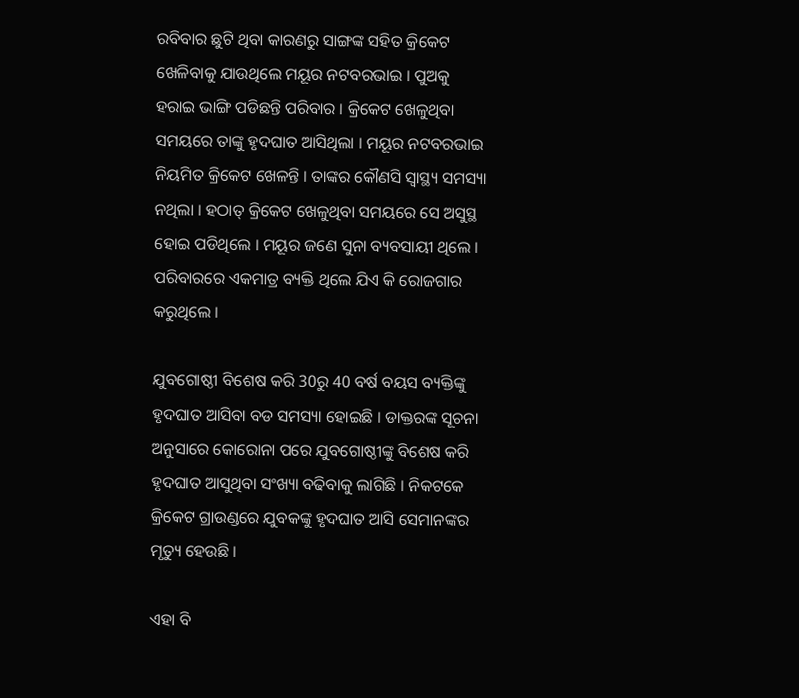ରବିବାର ଛୁଟି ଥିବା କାରଣରୁ ସାଙ୍ଗଙ୍କ ସହିତ କ୍ରିକେଟ ଖେଳିବାକୁ ଯାଉଥିଲେ ମୟୂର ନଟବରଭାଇ । ପୁଅକୁ ହରାଇ ଭାଙ୍ଗି ପଡିଛନ୍ତି ପରିବାର । କ୍ରିକେଟ ଖେଳୁଥିବା ସମୟରେ ତାଙ୍କୁ ହୃଦଘାତ ଆସିଥିଲା । ମୟୂର ନଟବରଭାଇ ନିୟମିତ କ୍ରିକେଟ ଖେଳନ୍ତି । ତାଙ୍କର କୌଣସି ସ୍ବାସ୍ଥ୍ୟ ସମସ୍ୟା ନଥିଲା । ହଠାତ୍‌ କ୍ରିକେଟ ଖେଳୁଥିବା ସମୟରେ ସେ ଅସୁସ୍ଥ ହୋଇ ପଡିଥିଲେ । ମୟୂର ଜଣେ ସୁନା ବ୍ୟବସାୟୀ ଥିଲେ । ପରିବାରରେ ଏକମାତ୍ର ବ୍ୟକ୍ତି ଥିଲେ ଯିଏ କି ରୋଜଗାର କରୁଥିଲେ ।

ଯୁବଗୋଷ୍ଠୀ ବିଶେଷ କରି 30ରୁ 40 ବର୍ଷ ବୟସ ବ୍ୟକ୍ତିଙ୍କୁ ହୃଦଘାତ ଆସିବା ବଡ ସମସ୍ୟା ହୋଇଛି । ଡାକ୍ତରଙ୍କ ସୂଚନା ଅନୁସାରେ କୋରୋନା ପରେ ଯୁବଗୋଷ୍ଠୀଙ୍କୁ ବିଶେଷ କରି ହୃଦଘାତ ଆସୁଥିବା ସଂଖ୍ୟା ବଢିବାକୁ ଲାଗିଛି । ନିକଟକେ କ୍ରିକେଟ ଗ୍ରାଉଣ୍ଡରେ ଯୁବକଙ୍କୁ ହୃଦଘାତ ଆସି ସେମାନଙ୍କର ମୃତ୍ୟୁ ହେଉଛି ।

ଏହା ବି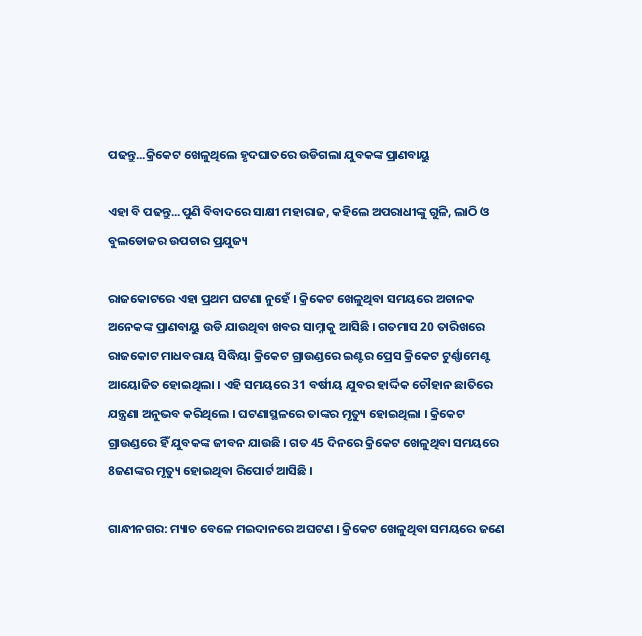ପଢନ୍ତୁ...କ୍ରିକେଟ ଖେଳୁଥିଲେ ହୃଦଘାତରେ ଉଡିଗଲା ଯୁବକଙ୍କ ପ୍ରାଣବାୟୁ

ଏହା ବି ପଢନ୍ତୁ...ପୁଣି ବିବାଦରେ ସାକ୍ଷୀ ମହାରାଜ, କହିଲେ ଅପରାଧୀଙ୍କୁ ଗୁଳି, ଲାଠି ଓ ବୁଲଡୋଜର ଉପଚାର ପ୍ରଯୁଜ୍ୟ

ରାଜକୋଟରେ ଏହା ପ୍ରଥମ ଘଟଣା ନୁହେଁ । କ୍ରିକେଟ ଖେଳୁଥିବା ସମୟରେ ଅଚାନକ ଅନେକଙ୍କ ପ୍ରାଣବାୟୁ ଉଡି ଯାଉଥିବା ଖବର ସାମ୍ନାକୁ ଆସିଛି । ଗତମାସ 20 ତାରିଖରେ ରାଜକୋଟ ମାଧବରାୟ ସିଦ୍ଧିୟା କ୍ରିକେଟ ଗ୍ରାଉଣ୍ଡରେ ଇଣ୍ଟର ପ୍ରେସ କ୍ରିକେଟ ଟୁର୍ଣ୍ଣାମେଣ୍ଟ ଆୟୋଜିତ ହୋଇଥିଲା । ଏହି ସମୟରେ 31 ବର୍ଷୀୟ ଯୁବର ହାର୍ଦ୍ଦିକ ଚୌହାନ ଛାତିରେ ଯନ୍ତ୍ରଣା ଅନୁଭବ କରିଥିଲେ । ଘଟଣାସ୍ଥଳରେ ତାଙ୍କର ମୃତ୍ୟୁ ହୋଇଥିଲା । କ୍ରିକେଟ ଗ୍ରାଉଣ୍ଡରେ ହିଁ ଯୁବକଙ୍କ ଜୀବନ ଯାଉଛି । ଗତ 45 ଦିନରେ କ୍ରିକେଟ ଖେଳୁଥିବା ସମୟରେ 8ଜଣଙ୍କର ମୃତ୍ୟୁ ହୋଇଥିବା ରିପୋର୍ଟ ଆସିଛି ।

ଗାନ୍ଧୀନଗର: ମ୍ୟାଚ ବେଳେ ମଇଦାନରେ ଅଘଟଣ । କ୍ରିକେଟ ଖେଳୁଥିବା ସମୟରେ ଜଣେ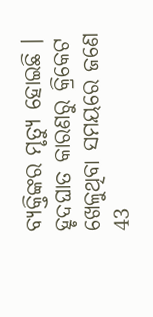ବ୍ୟକ୍ତିଙ୍କର ମୃତ୍ୟୁ ହୋଇଛି । ହୃଦଘାତ କାରଣରୁ କ୍ରିକେଟ ଖେଳୁଥିବା ସମୟରେ ଜଣେ 43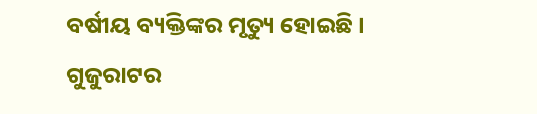ବର୍ଷୀୟ ବ୍ୟକ୍ତିଙ୍କର ମୃତ୍ୟୁ ହୋଇଛି । ଗୁଜୁରାଟର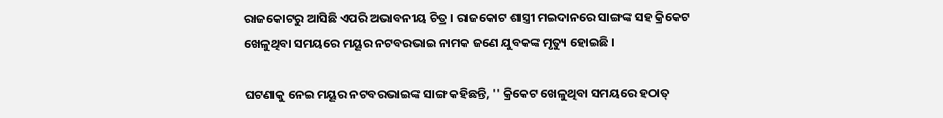ରାଜକୋଟରୁ ଆସିଛି ଏପରି ଅଭାବନୀୟ ଚିତ୍ର । ରାଜକୋଟ ଶାସ୍ତ୍ରୀ ମଇଦାନରେ ସାଙ୍ଗଙ୍କ ସହ କ୍ରିକେଟ ଖେଳୁଥିବା ସମୟରେ ମୟୂର ନଟବରଭାଇ ନାମକ ଜଣେ ଯୁବକଙ୍କ ମୃତ୍ୟୁ ହୋଇଛି ।

ଘଟଣାକୁ ନେଇ ମୟୂର ନଟବରଭାଇଙ୍କ ସାଙ୍ଗ କହିଛନ୍ତି, '' କ୍ରିକେଟ ଖେଳୁଥିବା ସମୟରେ ହଠାତ୍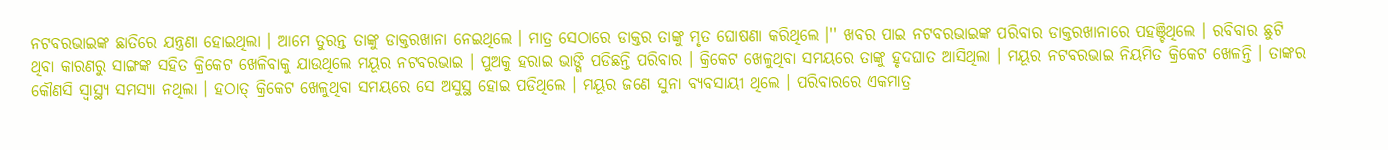ନଟବରଭାଇଙ୍କ ଛାତିରେ ଯନ୍ତ୍ରଣା ହୋଇଥିଲା । ଆମେ ତୁରନ୍ତ ତାଙ୍କୁ ଡାକ୍ତରଖାନା ନେଇଥିଲେ । ମାତ୍ର ସେଠାରେ ଡାକ୍ତର ତାଙ୍କୁ ମୃତ ଘୋଷଣା କରିଥିଲେ ।'' ଖବର ପାଇ ନଟବରଭାଇଙ୍କ ପରିବାର ଡାକ୍ତରଖାନାରେ ପହଞ୍ଚିଥିଲେ । ରବିବାର ଛୁଟି ଥିବା କାରଣରୁ ସାଙ୍ଗଙ୍କ ସହିତ କ୍ରିକେଟ ଖେଳିବାକୁ ଯାଉଥିଲେ ମୟୂର ନଟବରଭାଇ । ପୁଅକୁ ହରାଇ ଭାଙ୍ଗି ପଡିଛନ୍ତି ପରିବାର । କ୍ରିକେଟ ଖେଳୁଥିବା ସମୟରେ ତାଙ୍କୁ ହୃଦଘାତ ଆସିଥିଲା । ମୟୂର ନଟବରଭାଇ ନିୟମିତ କ୍ରିକେଟ ଖେଳନ୍ତି । ତାଙ୍କର କୌଣସି ସ୍ବାସ୍ଥ୍ୟ ସମସ୍ୟା ନଥିଲା । ହଠାତ୍‌ କ୍ରିକେଟ ଖେଳୁଥିବା ସମୟରେ ସେ ଅସୁସ୍ଥ ହୋଇ ପଡିଥିଲେ । ମୟୂର ଜଣେ ସୁନା ବ୍ୟବସାୟୀ ଥିଲେ । ପରିବାରରେ ଏକମାତ୍ର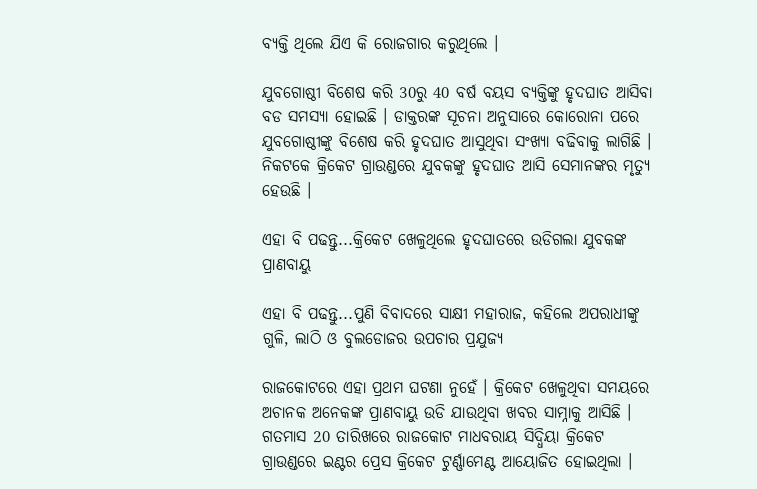ବ୍ୟକ୍ତି ଥିଲେ ଯିଏ କି ରୋଜଗାର କରୁଥିଲେ ।

ଯୁବଗୋଷ୍ଠୀ ବିଶେଷ କରି 30ରୁ 40 ବର୍ଷ ବୟସ ବ୍ୟକ୍ତିଙ୍କୁ ହୃଦଘାତ ଆସିବା ବଡ ସମସ୍ୟା ହୋଇଛି । ଡାକ୍ତରଙ୍କ ସୂଚନା ଅନୁସାରେ କୋରୋନା ପରେ ଯୁବଗୋଷ୍ଠୀଙ୍କୁ ବିଶେଷ କରି ହୃଦଘାତ ଆସୁଥିବା ସଂଖ୍ୟା ବଢିବାକୁ ଲାଗିଛି । ନିକଟକେ କ୍ରିକେଟ ଗ୍ରାଉଣ୍ଡରେ ଯୁବକଙ୍କୁ ହୃଦଘାତ ଆସି ସେମାନଙ୍କର ମୃତ୍ୟୁ ହେଉଛି ।

ଏହା ବି ପଢନ୍ତୁ...କ୍ରିକେଟ ଖେଳୁଥିଲେ ହୃଦଘାତରେ ଉଡିଗଲା ଯୁବକଙ୍କ ପ୍ରାଣବାୟୁ

ଏହା ବି ପଢନ୍ତୁ...ପୁଣି ବିବାଦରେ ସାକ୍ଷୀ ମହାରାଜ, କହିଲେ ଅପରାଧୀଙ୍କୁ ଗୁଳି, ଲାଠି ଓ ବୁଲଡୋଜର ଉପଚାର ପ୍ରଯୁଜ୍ୟ

ରାଜକୋଟରେ ଏହା ପ୍ରଥମ ଘଟଣା ନୁହେଁ । କ୍ରିକେଟ ଖେଳୁଥିବା ସମୟରେ ଅଚାନକ ଅନେକଙ୍କ ପ୍ରାଣବାୟୁ ଉଡି ଯାଉଥିବା ଖବର ସାମ୍ନାକୁ ଆସିଛି । ଗତମାସ 20 ତାରିଖରେ ରାଜକୋଟ ମାଧବରାୟ ସିଦ୍ଧିୟା କ୍ରିକେଟ ଗ୍ରାଉଣ୍ଡରେ ଇଣ୍ଟର ପ୍ରେସ କ୍ରିକେଟ ଟୁର୍ଣ୍ଣାମେଣ୍ଟ ଆୟୋଜିତ ହୋଇଥିଲା ।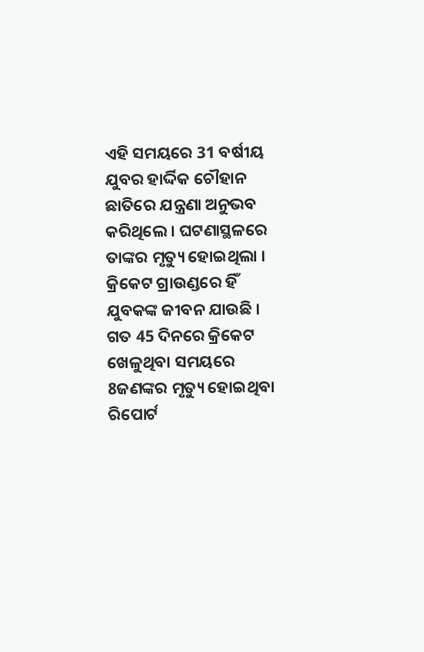ଏହି ସମୟରେ 31 ବର୍ଷୀୟ ଯୁବର ହାର୍ଦ୍ଦିକ ଚୌହାନ ଛାତିରେ ଯନ୍ତ୍ରଣା ଅନୁଭବ କରିଥିଲେ । ଘଟଣାସ୍ଥଳରେ ତାଙ୍କର ମୃତ୍ୟୁ ହୋଇଥିଲା । କ୍ରିକେଟ ଗ୍ରାଉଣ୍ଡରେ ହିଁ ଯୁବକଙ୍କ ଜୀବନ ଯାଉଛି । ଗତ 45 ଦିନରେ କ୍ରିକେଟ ଖେଳୁଥିବା ସମୟରେ 8ଜଣଙ୍କର ମୃତ୍ୟୁ ହୋଇଥିବା ରିପୋର୍ଟ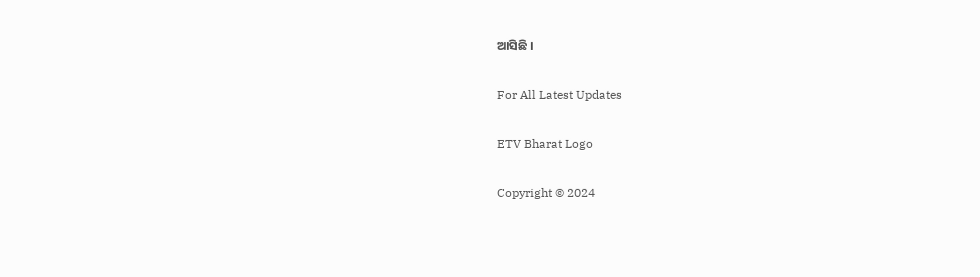ଆସିଛି ।

For All Latest Updates

ETV Bharat Logo

Copyright © 2024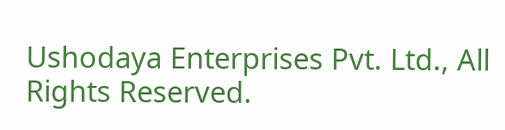Ushodaya Enterprises Pvt. Ltd., All Rights Reserved.